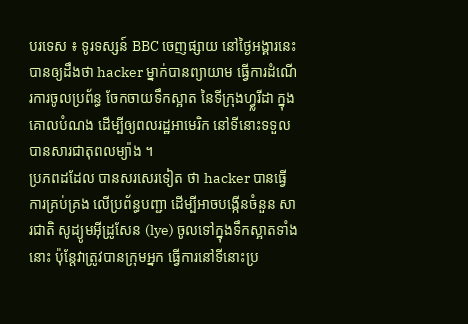បរទេស ៖ ទូរទស្សន៍ BBC ចេញផ្សាយ នៅថ្ងៃអង្គារនេះ បានឲ្យដឹងថា hacker ម្នាក់បានព្យាយាម ធ្វើការដំណើរការចូលប្រព័ន្ធ ចែកចាយទឹកស្អាត នៃទីក្រុងហ្វ្លរីដា ក្នុងគោលបំណង ដើម្បីឲ្យពលរដ្ឋអាមេរិក នៅទីនោះទទួល បានសារជាតុពលម្យ៉ាង ។
ប្រភពដដែល បានសរសេរទៀត ថា hacker បានធ្វើការគ្រប់គ្រង លើប្រព័ន្ធបញ្ជា ដើម្បីអាចបង្កើនចំនួន សារជាតិ សូដ្យូមអ៊ីដ្រូសែន (lye) ចូលទៅក្នុងទឹកស្អាតទាំងនោះ ប៉ុន្តែវាត្រូវបានក្រុមអ្នក ធ្វើការនៅទីនោះប្រ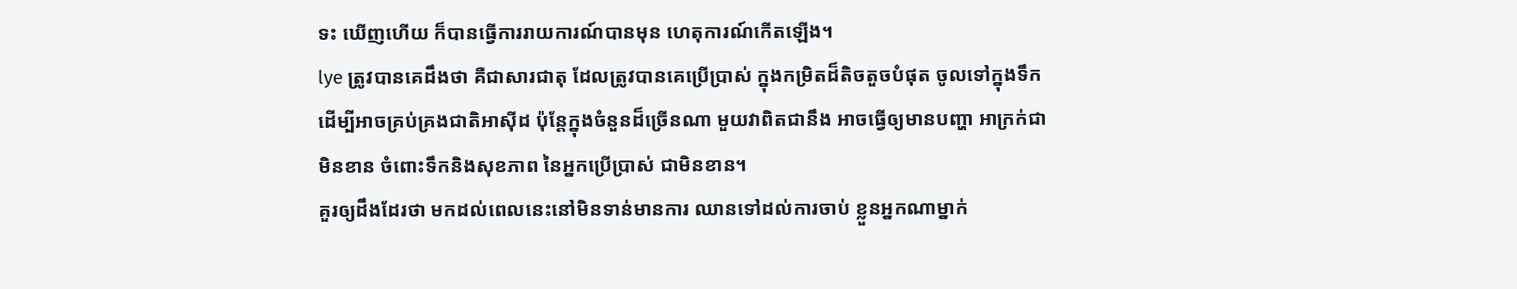ទះ ឃើញហើយ ក៏បានធ្វើការរាយការណ៍បានមុន ហេតុការណ៍កើតឡើង។
lye ត្រូវបានគេដឹងថា គឺជាសារជាតុ ដែលត្រូវបានគេប្រើប្រាស់ ក្នុងកម្រិតដ៏តិចតួចបំផុត ចូលទៅក្នុងទឹក ដើម្បីអាចគ្រប់គ្រងជាតិអាស៊ីដ ប៉ុន្តែក្នុងចំនួនដ៏ច្រើនណា មួយវាពិតជានឹង អាចធ្វើឲ្យមានបញ្ហា អាក្រក់ជាមិនខាន ចំពោះទឹកនិងសុខភាព នៃអ្នកប្រើប្រាស់ ជាមិនខាន។
គួរឲ្យដឹងដែរថា មកដល់ពេលនេះនៅមិនទាន់មានការ ឈានទៅដល់ការចាប់ ខ្លួនអ្នកណាម្នាក់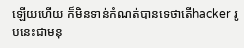ឡើយហើយ ក៏មិនទាន់កំណត់បានទេថាតើhacker រូបនេះជាមនុ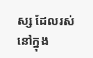ស្ស ដែលរស់នៅក្នុង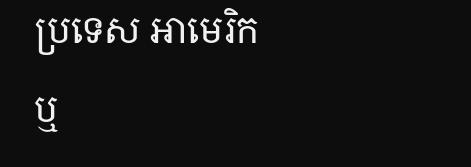ប្រទេស អាមេរិក ឬ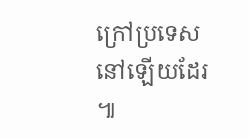ក្រៅប្រទេសនៅឡើយដែរ ៕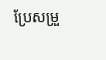ប្រែសម្រួ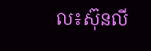ល៖ស៊ុនលី